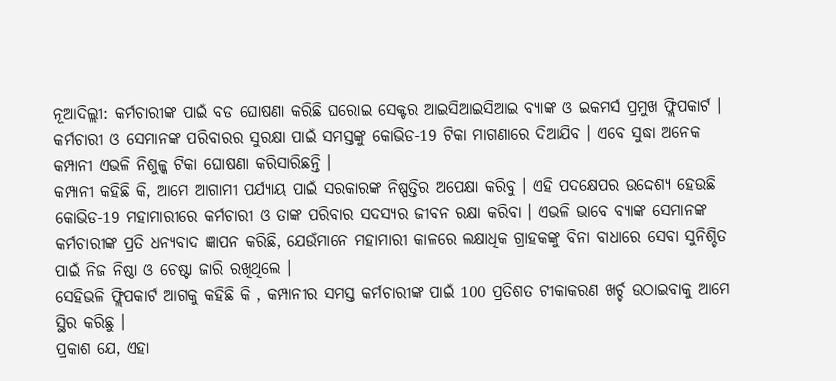ନୂଆଦିଲ୍ଲୀ: କର୍ମଚାରୀଙ୍କ ପାଇଁ ବଡ ଘୋଷଣା କରିଛି ଘରୋଇ ସେକ୍ଟର ଆଇସିଆଇସିଆଇ ବ୍ୟାଙ୍କ ଓ ଇକମର୍ସ ପ୍ରମୁଖ ଫ୍ଲିପକାର୍ଟ । କର୍ମଚାରୀ ଓ ସେମାନଙ୍କ ପରିବାରର ସୁରକ୍ଷା ପାଇଁ ସମସ୍ତଙ୍କୁ କୋଭିଡ-19 ଟିକା ମାଗଣାରେ ଦିଆଯିବ । ଏବେ ସୁଦ୍ଧା ଅନେକ କମ୍ପାନୀ ଏଭଳି ନିଶୁଳ୍କ ଟିକା ଘୋଷଣା କରିସାରିଛନ୍ତି ।
କମ୍ପାନୀ କହିଛି କି, ଆମେ ଆଗାମୀ ପର୍ଯ୍ୟାୟ ପାଇଁ ସରକାରଙ୍କ ନିଷ୍ପତ୍ତିର ଅପେକ୍ଷା କରିବୁ । ଏହି ପଦକ୍ଷେପର ଉଦ୍ଦେଶ୍ୟ ହେଉଛି କୋଭିଡ-19 ମହାମାରୀରେ କର୍ମଚାରୀ ଓ ତାଙ୍କ ପରିବାର ସଦସ୍ୟର ଜୀବନ ରକ୍ଷା କରିବା । ଏଭଳି ଭାବେ ବ୍ୟାଙ୍କ ସେମାନଙ୍କ କର୍ମଚାରୀଙ୍କ ପ୍ରତି ଧନ୍ୟବାଦ ଜ୍ଞାପନ କରିଛି, ଯେଉଁମାନେ ମହାମାରୀ କାଳରେ ଲକ୍ଷାଧିକ ଗ୍ରାହକଙ୍କୁ ବିନା ବାଧାରେ ସେବା ସୁନିଶ୍ଚିତ ପାଇଁ ନିଜ ନିଷ୍ଠା ଓ ଚେଷ୍ଟା ଜାରି ରଖିଥିଲେ ।
ସେହିଭଳି ଫ୍ଲିପକାର୍ଟ ଆଗକୁ କହିଛି କି , କମ୍ପାନୀର ସମସ୍ତ କର୍ମଚାରୀଙ୍କ ପାଇଁ 100 ପ୍ରତିଶତ ଟୀକାକରଣ ଖର୍ଚ୍ଚ ଉଠାଇବାକୁ ଆମେ ସ୍ଥିର କରିଛୁ ।
ପ୍ରକାଶ ଯେ, ଏହା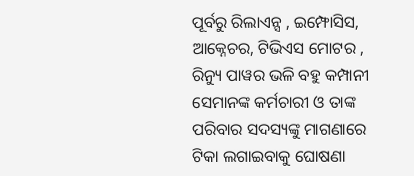ପୂର୍ବରୁ ରିଲାଏନ୍ସ , ଇମ୍ଫୋସିସ, ଆକ୍ନେଚର, ଟିଭିଏସ ମୋଟର , ରିନ୍ୟୁ ପାୱର ଭଳି ବହୁ କମ୍ପାନୀ ସେମାନଙ୍କ କର୍ମଚାରୀ ଓ ତାଙ୍କ ପରିବାର ସଦସ୍ୟଙ୍କୁ ମାଗଣାରେ ଟିକା ଲଗାଇବାକୁ ଘୋଷଣା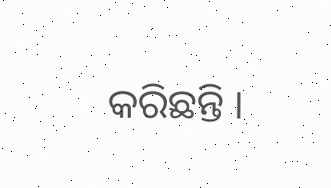କରିଛନ୍ତି ।